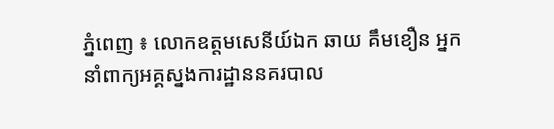ភ្នំពេញ ៖ លោកឧត្តមសេនីយ៍ឯក ឆាយ គឹមខឿន អ្នកនាំពាក្យអគ្គស្នងការដ្ឋាននគរបាល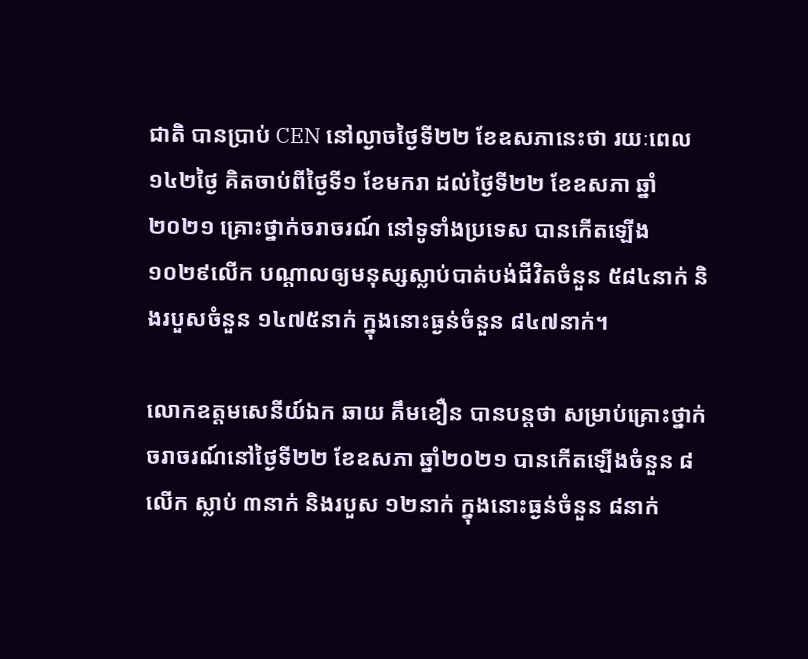ជាតិ បានប្រាប់ CEN នៅល្ងាចថ្ងៃទី២២ ខែឧសភានេះថា រយៈពេល ១៤២ថ្ងៃ គិតចាប់ពីថ្ងៃទី១ ខែមករា ដល់ថ្ងៃទី២២ ខែឧសភា ឆ្នាំ២០២១ គ្រោះថ្នាក់ចរាចរណ៍ នៅទូទាំងប្រទេស បានកើតឡើង ១០២៩លើក បណ្តាលឲ្យមនុស្សស្លាប់បាត់បង់ជីវិតចំនួន ៥៨៤នាក់ និងរបួសចំនួន ១៤៧៥នាក់ ក្នុងនោះធ្ងន់ចំនួន ៨៤៧នាក់។

លោកឧត្តមសេនីយ៍ឯក ឆាយ គឹមខឿន បានបន្តថា សម្រាប់គ្រោះថ្នាក់ចរាចរណ៍នៅថ្ងៃទី២២ ខែឧសភា ឆ្នាំ២០២១ បានកើតឡើងចំនួន ៨លើក ស្លាប់ ៣នាក់ និងរបួស ១២នាក់ ក្នុងនោះធ្ងន់ចំនួន ៨នាក់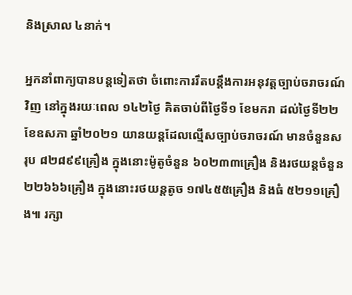និងស្រាល ៤នាក់។

អ្នកនាំពាក្យបានបន្តទៀតថា ចំពោះការរឹតបន្តឹងការអនុវត្តច្បាប់ចរាចរណ៍វិញ នៅក្នុងរយៈពេល ១៤២ថ្ងៃ គិតចាប់ពីថ្ងៃទី១ ខែមករា ដល់ថ្ងៃទី២២ ខែឧសភា ឆ្នាំ២០២១ យានយន្តដែលល្មើសច្បាប់ចរាចរណ៍ មានចំនួនសរុប ៨២៨៩៩គ្រឿង ក្នុងនោះម៉ូតូចំនួន ៦០២៣៣គ្រឿង និងរថយន្តចំនួន ២២៦៦៦គ្រឿង ក្នុងនោះរថយន្តតូច ១៧៤៥៥គ្រឿង និងធំ ៥២១១គ្រឿង៕ រក្សា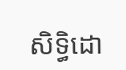សិទ្ធិដោ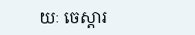យៈ ចេស្តារ